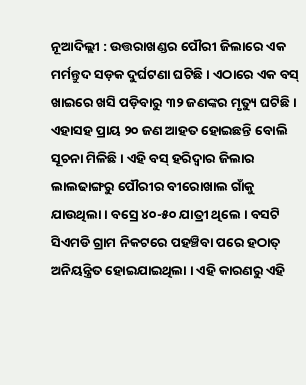ନୂଆଦିଲ୍ଲୀ : ଉତ୍ତରାଖଣ୍ଡର ପୌରୀ ଜିଲାରେ ଏକ ମର୍ମନ୍ତୁଦ ସଡ଼କ ଦୁର୍ଘଟଣା ଘଟିଛି । ଏଠାରେ ଏକ ବସ୍ ଖାଇରେ ଖସି ପଡ଼ିବାରୁ ୩୨ ଜଣଙ୍କର ମୃତ୍ୟୁ ଘଟିଛି । ଏହାସହ ପ୍ରାୟ ୨୦ ଜଣ ଆହତ ହୋଇଛନ୍ତି ବୋଲି ସୂଚନା ମିଳିଛି । ଏହି ବସ୍ ହରିଦ୍ୱାର ଜିଲାର ଲାଲଢାଙ୍ଗରୁ ପୌରୀର ବୀରୋଖାଲ ଗାଁକୁ ଯାଉଥିଲା । ବସ୍ରେ ୪୦-୫୦ ଯାତ୍ରୀ ଥିଲେ । ବସଟି ସିଏମଡି ଗ୍ରାମ ନିକଟରେ ପହଞ୍ଚିବା ପରେ ହଠାତ୍ ଅନିୟନ୍ତ୍ରିତ ହୋଇଯାଇଥିଲା । ଏହି କାରଣରୁ ଏହି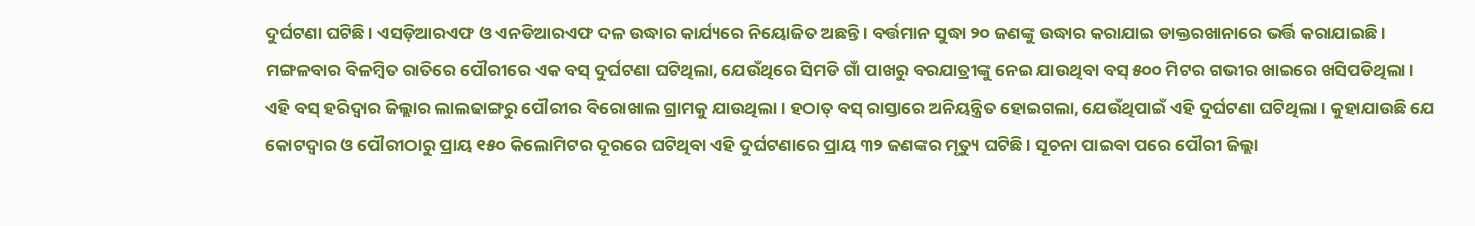ଦୁର୍ଘଟଣା ଘଟିଛି । ଏସଡ଼ିଆରଏଫ ଓ ଏନଡିଆରଏଫ ଦଳ ଉଦ୍ଧାର କାର୍ଯ୍ୟରେ ନିୟୋଜିତ ଅଛନ୍ତି । ବର୍ତ୍ତମାନ ସୁଦ୍ଧା ୨୦ ଜଣଙ୍କୁ ଉଦ୍ଧାର କରାଯାଇ ଡାକ୍ତରଖାନାରେ ଭର୍ତ୍ତି କରାଯାଇଛି ।
ମଙ୍ଗଳବାର ବିଳମ୍ବିତ ରାତିରେ ପୌରୀରେ ଏକ ବସ୍ ଦୁର୍ଘଟଣା ଘଟିଥିଲା, ଯେଉଁଥିରେ ସିମଡି ଗାଁ ପାଖରୁ ବରଯାତ୍ରୀଙ୍କୁ ନେଇ ଯାଉଥିବା ବସ୍ ୫୦୦ ମିଟର ଗଭୀର ଖାଇରେ ଖସିପଡିଥିଲା । ଏହି ବସ୍ ହରିଦ୍ୱାର ଜିଲ୍ଲାର ଲାଲଢାଙ୍ଗରୁ ପୌରୀର ବିରୋଖାଲ ଗ୍ରାମକୁ ଯାଉଥିଲା । ହଠାତ୍ ବସ୍ ରାସ୍ତାରେ ଅନିୟନ୍ତ୍ରିତ ହୋଇଗଲା, ଯେଉଁଥିପାଇଁ ଏହି ଦୁର୍ଘଟଣା ଘଟିଥିଲା । କୁହାଯାଉଛି ଯେ କୋଟଦ୍ୱାର ଓ ପୌରୀଠାରୁ ପ୍ରାୟ ୧୫୦ କିଲୋମିଟର ଦୂରରେ ଘଟିଥିବା ଏହି ଦୁର୍ଘଟଣାରେ ପ୍ରାୟ ୩୨ ଜଣଙ୍କର ମୃତ୍ୟୁ ଘଟିଛି । ସୂଚନା ପାଇବା ପରେ ପୌରୀ ଜିଲ୍ଲା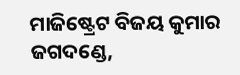ମାଜିଷ୍ଟ୍ରେଟ ବିଜୟ କୁମାର ଜଗଦଣ୍ଡେ,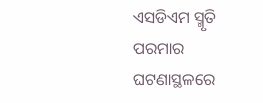ଏସଡିଏମ ସ୍ମୃତି ପରମାର ଘଟଣାସ୍ଥଳରେ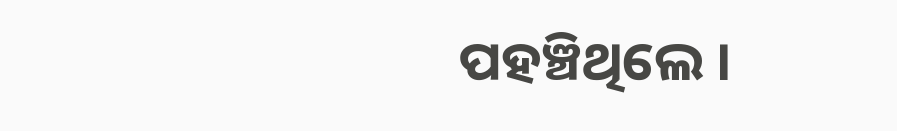ପହଞ୍ଚିଥିଲେ ।